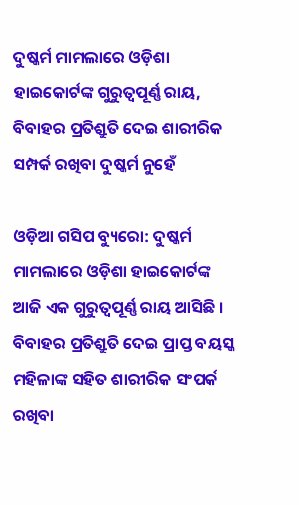ଦୁଷ୍କର୍ମ ମାମଲାରେ ଓଡ଼ିଶା ହାଇକୋର୍ଟଙ୍କ ଗୁରୁତ୍ୱପୂର୍ଣ୍ଣ ରାୟ, ବିବାହର ପ୍ରତିଶ୍ରୁତି ଦେଇ ଶାରୀରିକ ସମ୍ପର୍କ ରଖିବା ଦୁଷ୍କର୍ମ ନୁହେଁ

ଓଡ଼ିଆ ଗସିପ ବ୍ୟୁରୋ: ଦୁଷ୍କର୍ମ ମାମଲାରେ ଓଡ଼ିଶା ହାଇକୋର୍ଟଙ୍କ ଆଜି ଏକ ଗୁରୁତ୍ୱପୂର୍ଣ୍ଣ ରାୟ ଆସିଛି । ବିବାହର ପ୍ରତିଶ୍ରୁତି ଦେଇ ପ୍ରାପ୍ତ ବୟସ୍କ ମହିଳାଙ୍କ ସହିତ ଶାରୀରିକ ସଂପର୍କ ରଖିବା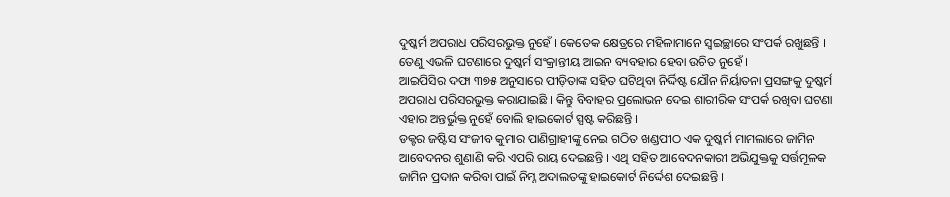ଦୁଷ୍କର୍ମ ଅପରାଧ ପରିସରଭୁକ୍ତ ନୁହେଁ । କେତେକ କ୍ଷେତ୍ରରେ ମହିଳାମାନେ ସ୍ୱଇଚ୍ଛାରେ ସଂପର୍କ ରଖୁଛନ୍ତି । ତେଣୁ ଏଭଳି ଘଟଣାରେ ଦୁଷ୍କର୍ମ ସଂକ୍ରାନ୍ତୀୟ ଆଇନ ବ୍ୟବହାର ହେବା ଉଚିତ ନୁହେଁ ।
ଆଇପିସିର ଦଫା ୩୭୫ ଅନୁସାରେ ପୀଡ଼ିତାଙ୍କ ସହିତ ଘଟିଥିବା ନିର୍ଦ୍ଦିଷ୍ଟ ଯୌନ ନିର୍ୟାତନା ପ୍ରସଙ୍ଗକୁ ଦୁଷ୍କର୍ମ ଅପରାଧ ପରିସରଭୁକ୍ତ କରାଯାଇଛି । କିନ୍ତୁ ବିବାହର ପ୍ରଲୋଭନ ଦେଇ ଶାରୀରିକ ସଂପର୍କ ରଖିବା ଘଟଣା ଏହାର ଅନ୍ତର୍ଭୁକ୍ତ ନୁହେଁ ବୋଲି ହାଇକୋର୍ଟ ସ୍ପଷ୍ଟ କରିଛନ୍ତି ।
ଡକ୍ଟର ଜଷ୍ଟିସ ସଂଜୀବ କୁମାର ପାଣିଗ୍ରାହୀଙ୍କୁ ନେଇ ଗଠିତ ଖଣ୍ଡପୀଠ ଏକ ଦୁଷ୍କର୍ମ ମାମଲାରେ ଜାମିନ ଆବେଦନର ଶୁଣାଣି କରି ଏପରି ରାୟ ଦେଇଛନ୍ତି । ଏଥି ସହିତ ଆବେଦନକାରୀ ଅଭିଯୁକ୍ତକୁ ସର୍ତ୍ତମୂଳକ ଜାମିନ ପ୍ରଦାନ କରିବା ପାଇଁ ନିମ୍ନ ଅଦାଲତଙ୍କୁ ହାଇକୋର୍ଟ ନିର୍ଦ୍ଦେଶ ଦେଇଛନ୍ତି ।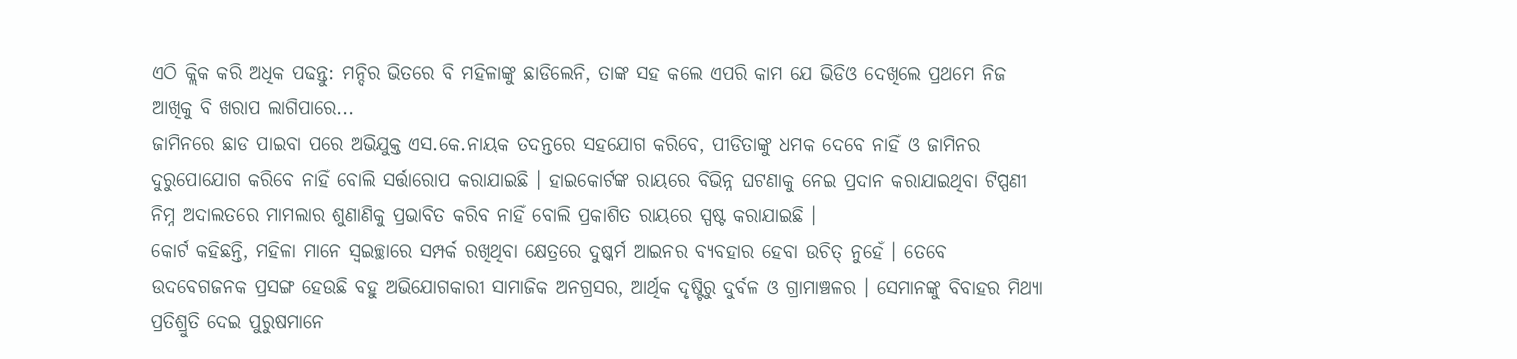ଏଠି କ୍ଲିକ କରି ଅଧିକ ପଢନ୍ତୁ: ମନ୍ଦିର ଭିତରେ ବି ମହିଳାଙ୍କୁ ଛାଡିଲେନି, ତାଙ୍କ ସହ କଲେ ଏପରି କାମ ଯେ ଭିଡିଓ ଦେଖିଲେ ପ୍ରଥମେ ନିଜ ଆଖିକୁ ବି ଖରାପ ଲାଗିପାରେ...
ଜାମିନରେ ଛାଡ ପାଇବା ପରେ ଅଭିଯୁକ୍ତ ଏସ.କେ.ନାୟକ ତଦନ୍ତରେ ସହଯୋଗ କରିବେ, ପୀଡିତାଙ୍କୁ ଧମକ ଦେବେ ନାହିଁ ଓ ଜାମିନର ଦୁରୁପୋଯୋଗ କରିବେ ନାହିଁ ବୋଲି ସର୍ତ୍ତାରୋପ କରାଯାଇଛି । ହାଇକୋର୍ଟଙ୍କ ରାୟରେ ବିଭିନ୍ନ ଘଟଣାକୁ ନେଇ ପ୍ରଦାନ କରାଯାଇଥିବା ଟିପ୍ପଣୀ ନିମ୍ନ ଅଦାଲତରେ ମାମଲାର ଶୁଣାଣିକୁ ପ୍ରଭାବିତ କରିବ ନାହିଁ ବୋଲି ପ୍ରକାଶିତ ରାୟରେ ସ୍ପଷ୍ଟ କରାଯାଇଛି ।
କୋର୍ଟ କହିଛନ୍ତି, ମହିଳା ମାନେ ସ୍ୱଇଚ୍ଛାରେ ସମ୍ପର୍କ ରଖିଥିବା କ୍ଷେତ୍ରରେ ଦୁଷ୍କର୍ମ ଆଇନର ବ୍ୟବହାର ହେବା ଉଚିତ୍ ନୁହେଁ । ତେବେ ଉଦବେଗଜନକ ପ୍ରସଙ୍ଗ ହେଉଛି ବହୁ ଅଭିଯୋଗକାରୀ ସାମାଜିକ ଅନଗ୍ରସର, ଆର୍ଥିକ ଦୃଷ୍ଟିରୁ ଦୁର୍ବଳ ଓ ଗ୍ରାମାଞ୍ଚଳର । ସେମାନଙ୍କୁ ବିବାହର ମିଥ୍ୟା ପ୍ରତିଶ୍ରୁତି ଦେଇ ପୁରୁଷମାନେ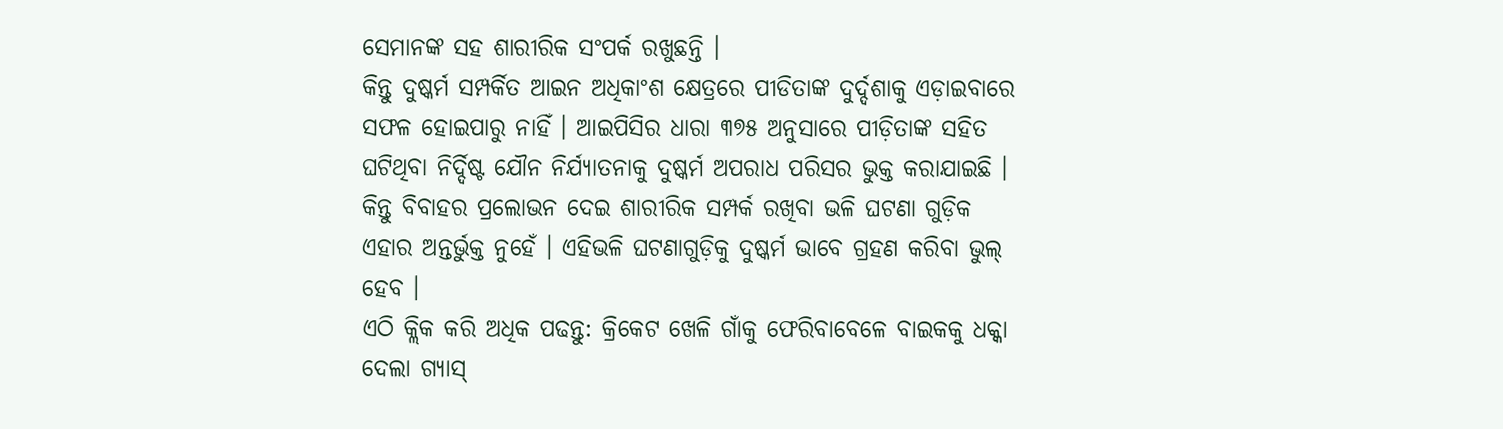ସେମାନଙ୍କ ସହ ଶାରୀରିକ ସଂପର୍କ ରଖୁଛନ୍ତି ।
କିନ୍ତୁ ଦୁଷ୍କର୍ମ ସମ୍ପର୍କିତ ଆଇନ ଅଧିକାଂଶ କ୍ଷେତ୍ରରେ ପୀଡିତାଙ୍କ ଦୁର୍ଦ୍ଦଶାକୁ ଏଡ଼ାଇବାରେ ସଫଳ ହୋଇପାରୁ ନାହିଁ । ଆଇପିସିର ଧାରା ୩୭୫ ଅନୁସାରେ ପୀଡ଼ିତାଙ୍କ ସହିତ ଘଟିଥିବା ନିର୍ଦ୍ଦିଷ୍ଟ ଯୌନ ନିର୍ଯ୍ୟାତନାକୁ ଦୁଷ୍କର୍ମ ଅପରାଧ ପରିସର ଭୁକ୍ତ କରାଯାଇଛି । କିନ୍ତୁ ବିବାହର ପ୍ରଲୋଭନ ଦେଇ ଶାରୀରିକ ସମ୍ପର୍କ ରଖିବା ଭଳି ଘଟଣା ଗୁଡ଼ିକ ଏହାର ଅନ୍ତର୍ଭୁକ୍ତ ନୁହେଁ । ଏହିଭଳି ଘଟଣାଗୁଡ଼ିକୁ ଦୁଷ୍କର୍ମ ଭାବେ ଗ୍ରହଣ କରିବା ଭୁଲ୍ ହେବ ।
ଏଠି କ୍ଲିକ କରି ଅଧିକ ପଢନ୍ତୁ: କ୍ରିକେଟ ଖେଳି ଗାଁକୁ ଫେରିବାବେଳେ ବାଇକକୁ ଧକ୍କା ଦେଲା ଗ୍ୟାସ୍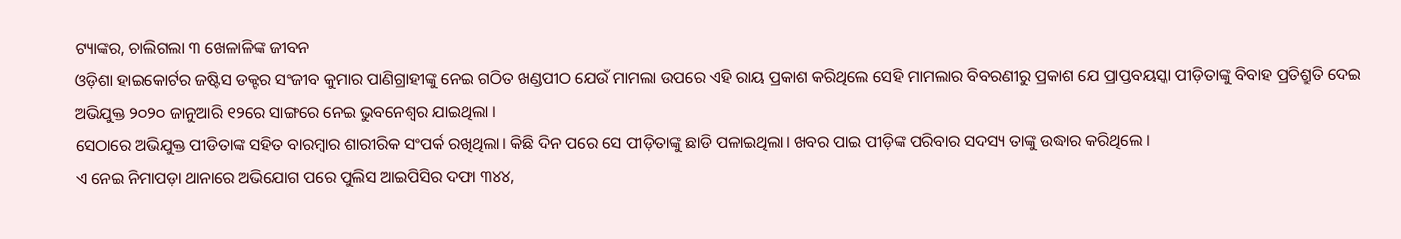ଟ୍ୟାଙ୍କର, ଚାଲିଗଲା ୩ ଖେଳାଳିଙ୍କ ଜୀବନ
ଓଡ଼ିଶା ହାଇକୋର୍ଟର ଜଷ୍ଟିସ ଡକ୍ଟର ସଂଜୀବ କୁମାର ପାଣିଗ୍ରାହୀଙ୍କୁ ନେଇ ଗଠିତ ଖଣ୍ଡପୀଠ ଯେଉଁ ମାମଲା ଉପରେ ଏହି ରାୟ ପ୍ରକାଶ କରିଥିଲେ ସେହି ମାମଲାର ବିବରଣୀରୁ ପ୍ରକାଶ ଯେ ପ୍ରାପ୍ତବୟସ୍କା ପୀଡ଼ିତାଙ୍କୁ ବିବାହ ପ୍ରତିଶ୍ରୁତି ଦେଇ ଅଭିଯୁକ୍ତ ୨୦୨୦ ଜାନୁଆରି ୧୨ରେ ସାଙ୍ଗରେ ନେଇ ଭୁବନେଶ୍ବର ଯାଇଥିଲା ।
ସେଠାରେ ଅଭିଯୁକ୍ତ ପୀଡିତାଙ୍କ ସହିତ ବାରମ୍ବାର ଶାରୀରିକ ସଂପର୍କ ରଖିଥିଲା। କିଛି ଦିନ ପରେ ସେ ପୀଡ଼ିତାଙ୍କୁ ଛାଡି ପଳାଇଥିଲା। ଖବର ପାଇ ପୀଡ଼ିଙ୍କ ପରିବାର ସଦସ୍ୟ ତାଙ୍କୁ ଉଦ୍ଧାର କରିଥିଲେ ।
ଏ ନେଇ ନିମାପଡ଼ା ଥାନାରେ ଅଭିଯୋଗ ପରେ ପୁଲିସ ଆଇପିସିର ଦଫା ୩୪୪,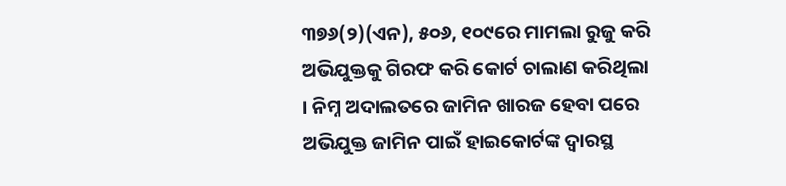୩୭୬(୨)(ଏନ), ୫୦୬, ୧୦୯ରେ ମାମଲା ରୁଜୁ କରି ଅଭିଯୁକ୍ତକୁ ଗିରଫ କରି କୋର୍ଟ ଚାଲାଣ କରିଥିଲା । ନିମ୍ନ ଅଦାଲତରେ ଜାମିନ ଖାରଜ ହେବା ପରେ ଅଭିଯୁକ୍ତ ଜାମିନ ପାଇଁ ହାଇକୋର୍ଟଙ୍କ ଦ୍ବାରସ୍ଥ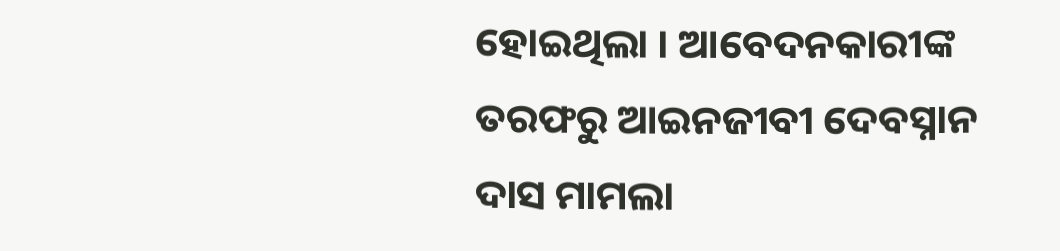ହୋଇଥିଲା । ଆବେଦନକାରୀଙ୍କ ତରଫରୁ ଆଇନଜୀବୀ ଦେବସ୍ନାନ ଦାସ ମାମଲା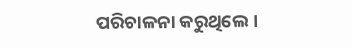ପରିଚାଳନା କରୁଥିଲେ ।